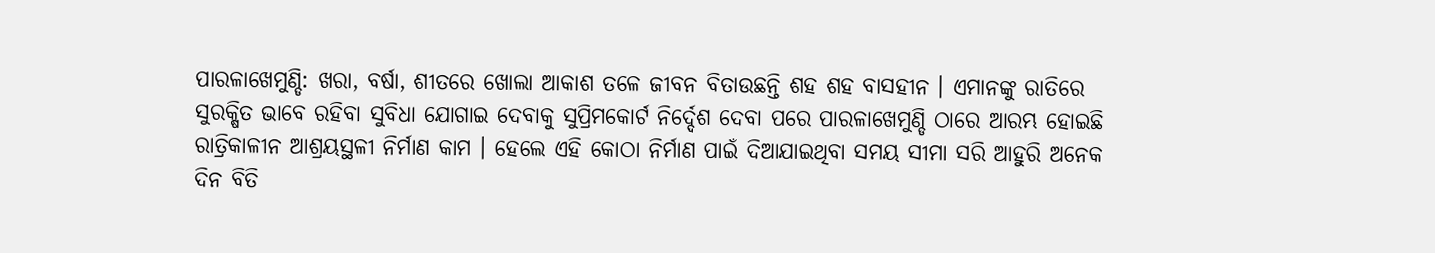ପାରଳାଖେମୁଣ୍ଡି: ଖରା, ବର୍ଷା, ଶୀତରେ ଖୋଲା ଆକାଶ ତଳେ ଜୀବନ ବିତାଉଛନ୍ତି ଶହ ଶହ ବାସହୀନ । ଏମାନଙ୍କୁ ରାତିରେ ସୁରକ୍ଷିତ ଭାବେ ରହିବା ସୁବିଧା ଯୋଗାଇ ଦେବାକୁ ସୁପ୍ରିମକୋର୍ଟ ନିର୍ଦ୍ଦେଶ ଦେବା ପରେ ପାରଳାଖେମୁଣ୍ଡି ଠାରେ ଆରମ୍ଭ ହୋଇଛି ରାତ୍ରିକାଳୀନ ଆଶ୍ରୟସ୍ଥଳୀ ନିର୍ମାଣ କାମ । ହେଲେ ଏହି କୋଠା ନିର୍ମାଣ ପାଇଁ ଦିଆଯାଇଥିବା ସମୟ ସୀମା ସରି ଆହୁରି ଅନେକ ଦିନ ବିତି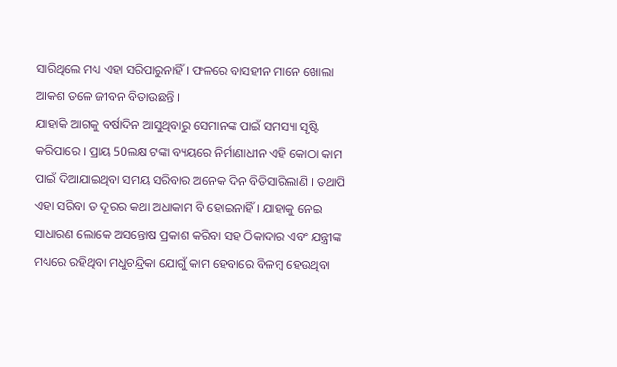ସାରିଥିଲେ ମଧ୍ୟ ଏହା ସରିପାରୁନାହିଁ । ଫଳରେ ବାସହୀନ ମାନେ ଖୋଲା ଆକଶ ତଳେ ଜୀବନ ବିତାଉଛନ୍ତି ।
ଯାହାକି ଆଗକୁ ବର୍ଷାଦିନ ଆସୁଥିବାରୁ ସେମାନଙ୍କ ପାଇଁ ସମସ୍ୟା ସୃଷ୍ଟି କରିପାରେ । ପ୍ରାୟ 50ଲକ୍ଷ ଟଙ୍କା ବ୍ୟୟରେ ନିର୍ମାଣାଧୀନ ଏହି କୋଠା କାମ ପାଇଁ ଦିଆଯାଇଥିବା ସମୟ ସରିବାର ଅନେକ ଦିନ ବିତିସାରିଲାଣି । ତଥାପି ଏହା ସରିବା ତ ଦୂରର କଥା ଅଧାକାମ ବି ହୋଇନାହିଁ । ଯାହାକୁ ନେଇ ସାଧାରଣ ଲୋକେ ଅସନ୍ତୋଷ ପ୍ରକାଶ କରିବା ସହ ଠିକାଦାର ଏବଂ ଯନ୍ତ୍ରୀଙ୍କ ମଧ୍ୟରେ ରହିଥିବା ମଧୁଚନ୍ଦ୍ରିକା ଯୋଗୁଁ କାମ ହେବାରେ ବିଳମ୍ବ ହେଉଥିବା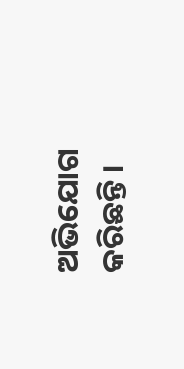ଅଭିଯୋଗ କରିଛନ୍ତି ।